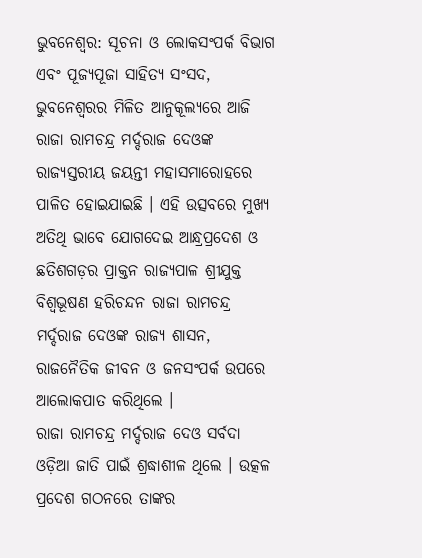ଭୁବନେଶ୍ବର: ସୂଚନା ଓ ଲୋକସଂପର୍କ ବିଭାଗ ଏବଂ ପୂଜ୍ୟପୂଜା ସାହିତ୍ୟ ସଂସଦ, ଭୁବନେଶ୍ୱରର ମିଳିତ ଆନୁକୂଲ୍ୟରେ ଆଜି ରାଜା ରାମଚନ୍ଦ୍ର ମର୍ଦ୍ଦରାଜ ଦେଓଙ୍କ ରାଜ୍ୟସ୍ତରୀୟ ଜୟନ୍ତୀ ମହାସମାରୋହରେ ପାଳିତ ହୋଇଯାଇଛି । ଏହି ଉତ୍ସବରେ ମୁଖ୍ୟ ଅତିଥି ଭାବେ ଯୋଗଦେଇ ଆନ୍ଧ୍ରପ୍ରଦେଶ ଓ ଛତିଶଗଡ଼ର ପ୍ରାକ୍ତନ ରାଜ୍ୟପାଳ ଶ୍ରୀଯୁକ୍ତ ବିଶ୍ୱଭୂଷଣ ହରିଚନ୍ଦନ ରାଜା ରାମଚନ୍ଦ୍ର ମର୍ଦ୍ଦରାଜ ଦେଓଙ୍କ ରାଜ୍ୟ ଶାସନ, ରାଜନୈତିକ ଜୀବନ ଓ ଜନସଂପର୍କ ଉପରେ ଆଲୋକପାତ କରିଥିଲେ ।
ରାଜା ରାମଚନ୍ଦ୍ର ମର୍ଦ୍ଦରାଜ ଦେଓ ସର୍ବଦା ଓଡ଼ିଆ ଜାତି ପାଇଁ ଶ୍ରଦ୍ଧାଶୀଳ ଥିଲେ । ଉତ୍କଳ ପ୍ରଦେଶ ଗଠନରେ ତାଙ୍କର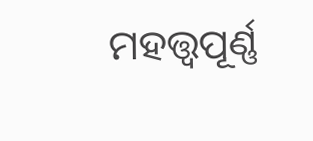ମହତ୍ତ୍ୱପୂର୍ଣ୍ଣ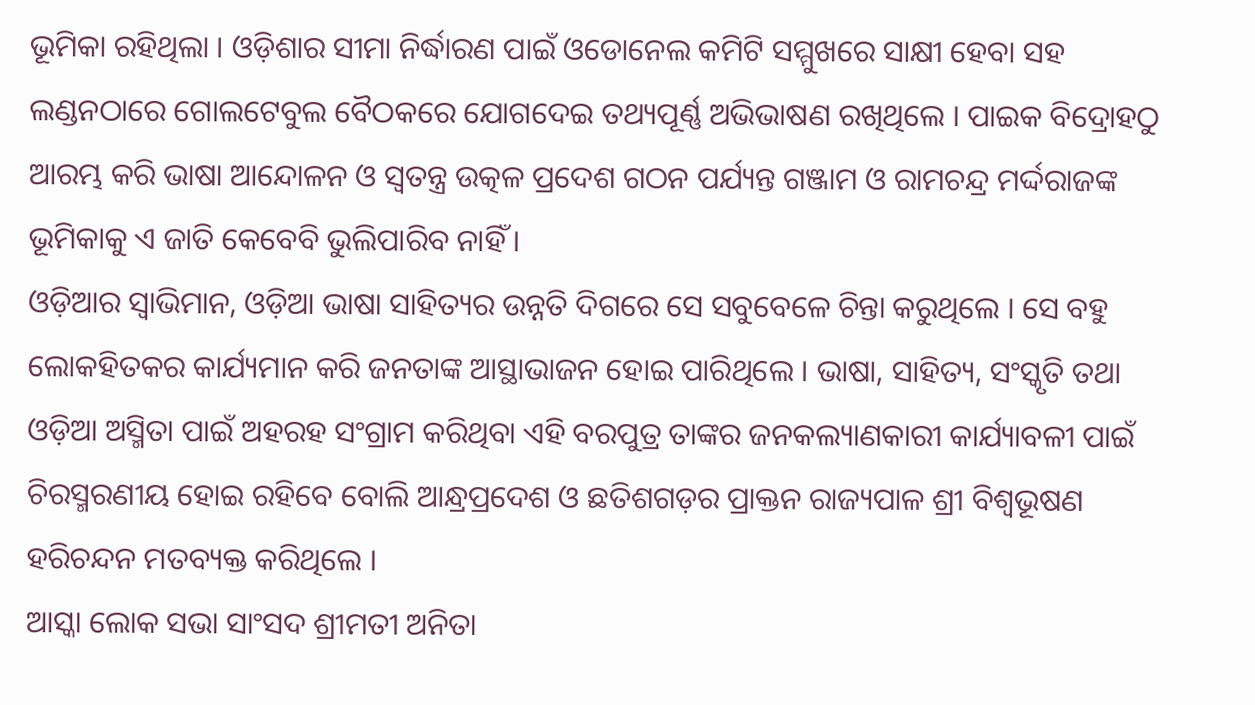ଭୂମିକା ରହିଥିଲା । ଓଡ଼ିଶାର ସୀମା ନିର୍ଦ୍ଧାରଣ ପାଇଁ ଓଡୋନେଲ କମିଟି ସମ୍ମୁଖରେ ସାକ୍ଷୀ ହେବା ସହ ଲଣ୍ଡନଠାରେ ଗୋଲଟେବୁଲ ବୈଠକରେ ଯୋଗଦେଇ ତଥ୍ୟପୂର୍ଣ୍ଣ ଅଭିଭାଷଣ ରଖିଥିଲେ । ପାଇକ ବିଦ୍ରୋହଠୁ ଆରମ୍ଭ କରି ଭାଷା ଆନ୍ଦୋଳନ ଓ ସ୍ୱତନ୍ତ୍ର ଉତ୍କଳ ପ୍ରଦେଶ ଗଠନ ପର୍ଯ୍ୟନ୍ତ ଗଞ୍ଜାମ ଓ ରାମଚନ୍ଦ୍ର ମର୍ଦ୍ଦରାଜଙ୍କ ଭୂମିକାକୁ ଏ ଜାତି କେବେବି ଭୁଲିପାରିବ ନାହିଁ ।
ଓଡ଼ିଆର ସ୍ୱାଭିମାନ, ଓଡ଼ିଆ ଭାଷା ସାହିତ୍ୟର ଉନ୍ନତି ଦିଗରେ ସେ ସବୁବେଳେ ଚିନ୍ତା କରୁଥିଲେ । ସେ ବହୁ ଲୋକହିତକର କାର୍ଯ୍ୟମାନ କରି ଜନତାଙ୍କ ଆସ୍ଥାଭାଜନ ହୋଇ ପାରିଥିଲେ । ଭାଷା, ସାହିତ୍ୟ, ସଂସ୍କୃତି ତଥା ଓଡ଼ିଆ ଅସ୍ମିତା ପାଇଁ ଅହରହ ସଂଗ୍ରାମ କରିଥିବା ଏହି ବରପୁତ୍ର ତାଙ୍କର ଜନକଲ୍ୟାଣକାରୀ କାର୍ଯ୍ୟାବଳୀ ପାଇଁ ଚିରସ୍ମରଣୀୟ ହୋଇ ରହିବେ ବୋଲି ଆନ୍ଧ୍ରପ୍ରଦେଶ ଓ ଛତିଶଗଡ଼ର ପ୍ରାକ୍ତନ ରାଜ୍ୟପାଳ ଶ୍ରୀ ବିଶ୍ୱଭୂଷଣ ହରିଚନ୍ଦନ ମତବ୍ୟକ୍ତ କରିଥିଲେ ।
ଆସ୍କା ଲୋକ ସଭା ସାଂସଦ ଶ୍ରୀମତୀ ଅନିତା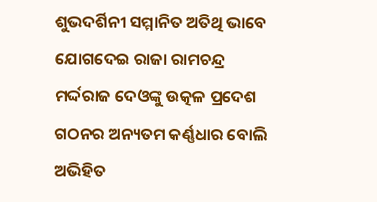ଶୁଭଦର୍ଶିନୀ ସମ୍ମାନିତ ଅତିଥି ଭାବେ ଯୋଗଦେଇ ରାଜା ରାମଚନ୍ଦ୍ର ମର୍ଦ୍ଦରାଜ ଦେଓଙ୍କୁ ଉତ୍କଳ ପ୍ରଦେଶ ଗଠନର ଅନ୍ୟତମ କର୍ଣ୍ଣଧାର ବୋଲି ଅଭିହିତ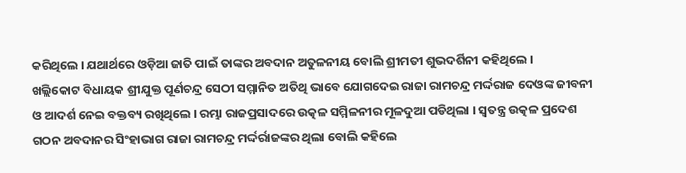କରିଥିଲେ । ଯଥାର୍ଥରେ ଓଡ଼ିଆ ଜାତି ପାଇଁ ତାଙ୍କର ଅବଦାନ ଅତୁଳନୀୟ ବୋଲି ଶ୍ରୀମତୀ ଶୁଭଦର୍ଶିନୀ କହିଥିଲେ ।
ଖଲ୍ଲିକୋଟ ବିଧାୟକ ଶ୍ରୀଯୁକ୍ତ ପୂର୍ଣଚନ୍ଦ୍ର ସେଠୀ ସମ୍ମାନିତ ଅତିଥି ଭାବେ ଯୋଗଦେଇ ରାଜା ରାମଚନ୍ଦ୍ର ମର୍ଦ୍ଦରାଜ ଦେଓଙ୍କ ଜୀବନୀ ଓ ଆଦର୍ଶ ନେଇ ବକ୍ତବ୍ୟ ରଖିଥିଲେ । ରମ୍ଭା ରାଜପ୍ରସାଦରେ ଉତ୍କଳ ସମ୍ମିଳନୀର ମୂଳଦୁଆ ପଡିଥିଲା । ସ୍ୱତନ୍ତ୍ର ଉତ୍କଳ ପ୍ରଦେଶ ଗଠନ ଅବଦାନର ସିଂହାଭାଗ ରାଜା ରାମଚନ୍ଦ୍ର ମର୍ଦ୍ଦର୍ରାଜଙ୍କର ଥିଲା ବୋଲି କହିଲେ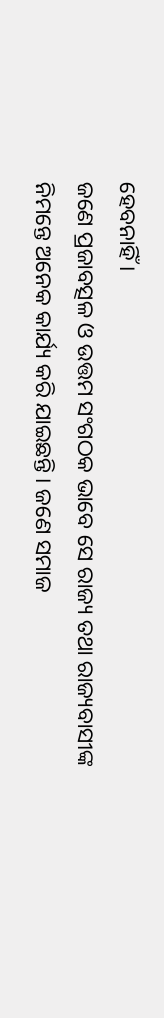ହେବନାହିଁ ।
ଜଣେ ପ୍ରଜାବତ୍ସଳ ଓ ଉତ୍ତମ ସଂଗଠକ ଭାବେ ସେ ରାଜ୍ୟ ତଥା ରାଜ୍ୟବାସୀଙ୍କ ନିମନ୍ତେ ଅନେକ କାର୍ଯ୍ୟ କରି ଯାଇଛନ୍ତି । ଜଣେ ସମାଜ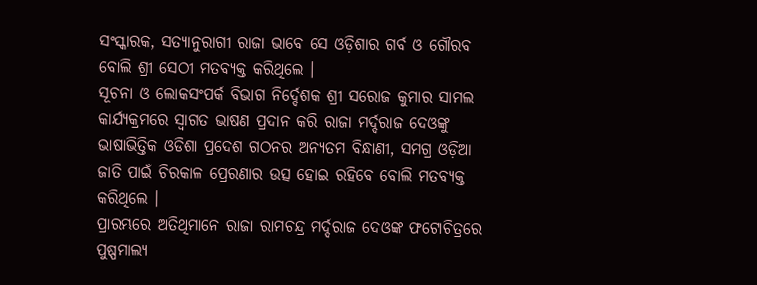ସଂସ୍କାରକ, ସତ୍ୟାନୁରାଗୀ ରାଜା ଭାବେ ସେ ଓଡ଼ିଶାର ଗର୍ବ ଓ ଗୌରବ ବୋଲି ଶ୍ରୀ ସେଠୀ ମତବ୍ୟକ୍ତ କରିଥିଲେ ।
ସୂଚନା ଓ ଲୋକସଂପର୍କ ବିଭାଗ ନିର୍ଦ୍ଦେଶକ ଶ୍ରୀ ସରୋଜ କୁମାର ସାମଲ କାର୍ଯ୍ୟକ୍ରମରେ ସ୍ୱାଗତ ଭାଷଣ ପ୍ରଦାନ କରି ରାଜା ମର୍ଦ୍ଦରାଜ ଦେଓଙ୍କୁ ଭାଷାଭିତ୍ତିକ ଓଡିଶା ପ୍ରଦେଶ ଗଠନର ଅନ୍ୟତମ ବିନ୍ଧାଣୀ, ସମଗ୍ର ଓଡ଼ିଆ ଜାତି ପାଇଁ ଚିରକାଳ ପ୍ରେରଣାର ଉତ୍ସ ହୋଇ ରହିବେ ବୋଲି ମତବ୍ୟକ୍ତ କରିଥିଲେ ।
ପ୍ରାରମ୍ଭରେ ଅତିଥିମାନେ ରାଜା ରାମଚନ୍ଦ୍ର ମର୍ଦ୍ଦରାଜ ଦେଓଙ୍କ ଫଟୋଚିତ୍ରରେ ପୁଷ୍ପମାଲ୍ୟ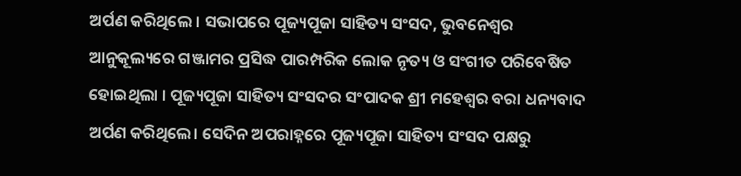ଅର୍ପଣ କରିଥିଲେ । ସଭାପରେ ପୂଜ୍ୟପୂଜା ସାହିତ୍ୟ ସଂସଦ, ଭୁବନେଶ୍ୱର ଆନୁକୂଲ୍ୟରେ ଗଞ୍ଜାମର ପ୍ରସିଦ୍ଧ ପାରମ୍ପରିକ ଲୋକ ନୃତ୍ୟ ଓ ସଂଗୀତ ପରିବେଷିତ ହୋଇଥିଲା । ପୂଜ୍ୟପୂଜା ସାହିତ୍ୟ ସଂସଦର ସଂପାଦକ ଶ୍ରୀ ମହେଶ୍ୱର ବରା ଧନ୍ୟବାଦ ଅର୍ପଣ କରିଥିଲେ। ସେଦିନ ଅପରାହ୍ନରେ ପୂଜ୍ୟପୂଜା ସାହିତ୍ୟ ସଂସଦ ପକ୍ଷରୁ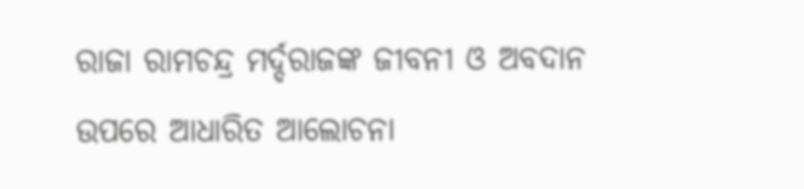ରାଜା ରାମଚନ୍ଦ୍ର ମର୍ଦ୍ଦରାଜଙ୍କ ଜୀବନୀ ଓ ଅବଦାନ ଉପରେ ଆଧାରିତ ଆଲୋଚନା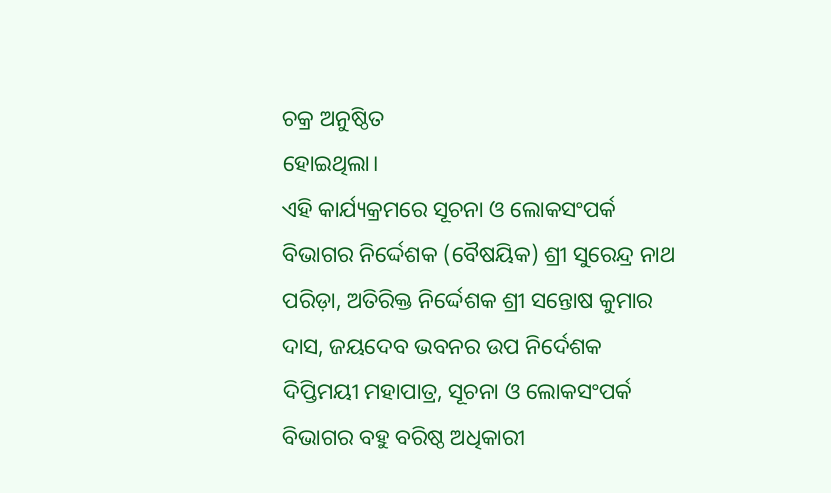ଚକ୍ର ଅନୁଷ୍ଠିତ
ହୋଇଥିଲା।
ଏହି କାର୍ଯ୍ୟକ୍ରମରେ ସୂଚନା ଓ ଲୋକସଂପର୍କ ବିଭାଗର ନିର୍ଦ୍ଦେଶକ (ବୈଷୟିକ) ଶ୍ରୀ ସୁରେନ୍ଦ୍ର ନାଥ ପରିଡ଼ା, ଅତିରିକ୍ତ ନିର୍ଦ୍ଦେଶକ ଶ୍ରୀ ସନ୍ତୋଷ କୁମାର ଦାସ, ଜୟଦେବ ଭବନର ଉପ ନିର୍ଦେଶକ ଦିପ୍ତିମୟୀ ମହାପାତ୍ର, ସୂଚନା ଓ ଲୋକସଂପର୍କ ବିଭାଗର ବହୁ ବରିଷ୍ଠ ଅଧିକାରୀ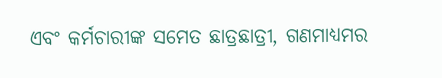ଏବଂ କର୍ମଚାରୀଙ୍କ ସମେତ ଛାତ୍ରଛାତ୍ରୀ, ଗଣମାଧ୍ୟମର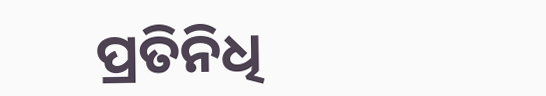ପ୍ରତିନିଧି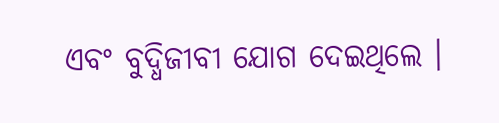ଏବଂ ବୁଦ୍ଧିଜୀବୀ ଯୋଗ ଦେଇଥିଲେ ।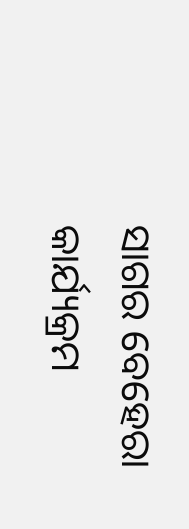ସାଗର ବେହେରା କାର୍ଯ୍ୟକ୍ରମ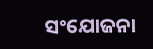ସଂଯୋଜନା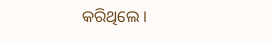କରିଥିଲେ ।